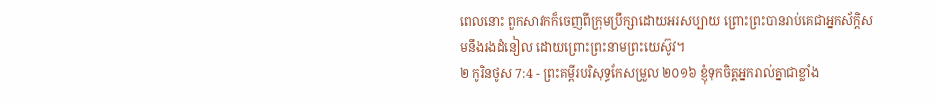ពេលនោះ ពួកសាវកក៏ចេញពីក្រុមប្រឹក្សាដោយអរសប្បាយ ព្រោះព្រះបានរាប់គេជាអ្នកស័ក្តិសមនឹងរងដំនៀល ដោយព្រោះព្រះនាមព្រះយេស៊ូវ។
២ កូរិនថូស 7:4 - ព្រះគម្ពីរបរិសុទ្ធកែសម្រួល ២០១៦ ខ្ញុំទុកចិត្តអ្នករាល់គ្នាជាខ្លាំង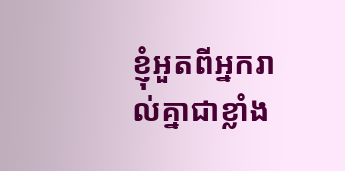ខ្ញុំអួតពីអ្នករាល់គ្នាជាខ្លាំង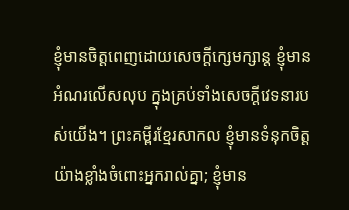ខ្ញុំមានចិត្តពេញដោយសេចក្តីក្សេមក្សាន្ត ខ្ញុំមានអំណរលើសលុប ក្នុងគ្រប់ទាំងសេចក្តីវេទនារបស់យើង។ ព្រះគម្ពីរខ្មែរសាកល ខ្ញុំមានទំនុកចិត្តយ៉ាងខ្លាំងចំពោះអ្នករាល់គ្នា; ខ្ញុំមាន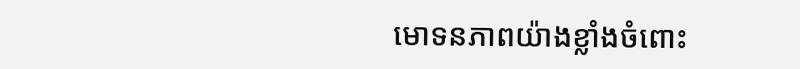មោទនភាពយ៉ាងខ្លាំងចំពោះ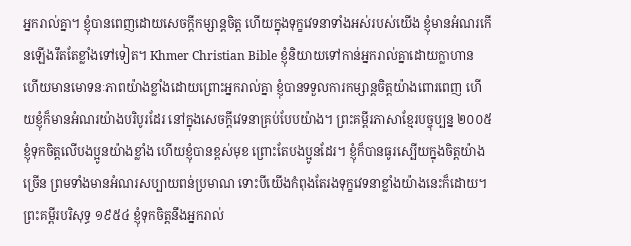អ្នករាល់គ្នា។ ខ្ញុំបានពេញដោយសេចក្ដីកម្សាន្តចិត្ត ហើយក្នុងទុក្ខវេទនាទាំងអស់របស់យើង ខ្ញុំមានអំណរកើនឡើងរឹតតែខ្លាំងទៅទៀត។ Khmer Christian Bible ខ្ញុំនិយាយទៅកាន់អ្នករាល់គ្នាដោយក្លាហាន ហើយមានមោទនៈភាពយ៉ាងខ្លាំងដោយព្រោះអ្នករាល់គ្នា ខ្ញុំបានទទួលការកម្សាន្ដចិត្ដយ៉ាងពោរពេញ ហើយខ្ញុំក៏មានអំណរយ៉ាងបរិបូរដែរ នៅក្នុងសេចក្ដីវេទនាគ្រប់បែបយ៉ាង។ ព្រះគម្ពីរភាសាខ្មែរបច្ចុប្បន្ន ២០០៥ ខ្ញុំទុកចិត្តលើបងប្អូនយ៉ាងខ្លាំង ហើយខ្ញុំបានខ្ពស់មុខ ព្រោះតែបងប្អូនដែរ។ ខ្ញុំក៏បានធូរស្បើយក្នុងចិត្តយ៉ាងច្រើន ព្រមទាំងមានអំណរសប្បាយពន់ប្រមាណ ទោះបីយើងកំពុងតែរងទុក្ខវេទនាខ្លាំងយ៉ាងនេះក៏ដោយ។ ព្រះគម្ពីរបរិសុទ្ធ ១៩៥៤ ខ្ញុំទុកចិត្តនឹងអ្នករាល់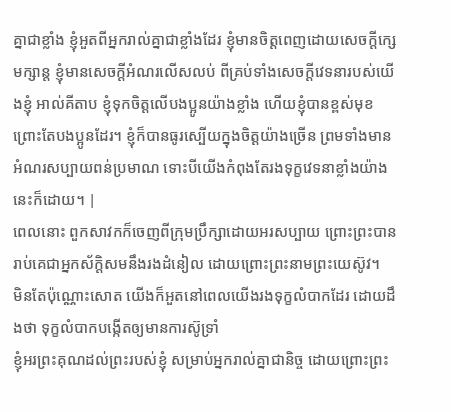គ្នាជាខ្លាំង ខ្ញុំអួតពីអ្នករាល់គ្នាជាខ្លាំងដែរ ខ្ញុំមានចិត្តពេញដោយសេចក្ដីក្សេមក្សាន្ត ខ្ញុំមានសេចក្ដីអំណរលើសលប់ ពីគ្រប់ទាំងសេចក្ដីវេទនារបស់យើងខ្ញុំ អាល់គីតាប ខ្ញុំទុកចិត្ដលើបងប្អូនយ៉ាងខ្លាំង ហើយខ្ញុំបានខ្ពស់មុខ ព្រោះតែបងប្អូនដែរ។ ខ្ញុំក៏បានធូរស្បើយក្នុងចិត្ដយ៉ាងច្រើន ព្រមទាំងមានអំណរសប្បាយពន់ប្រមាណ ទោះបីយើងកំពុងតែរងទុក្ខវេទនាខ្លាំងយ៉ាងនេះក៏ដោយ។ |
ពេលនោះ ពួកសាវកក៏ចេញពីក្រុមប្រឹក្សាដោយអរសប្បាយ ព្រោះព្រះបានរាប់គេជាអ្នកស័ក្តិសមនឹងរងដំនៀល ដោយព្រោះព្រះនាមព្រះយេស៊ូវ។
មិនតែប៉ុណ្ណោះសោត យើងក៏អួតនៅពេលយើងរងទុក្ខលំបាកដែរ ដោយដឹងថា ទុក្ខលំបាកបង្កើតឲ្យមានការស៊ូទ្រាំ
ខ្ញុំអរព្រះគុណដល់ព្រះរបស់ខ្ញុំ សម្រាប់អ្នករាល់គ្នាជានិច្ច ដោយព្រោះព្រះ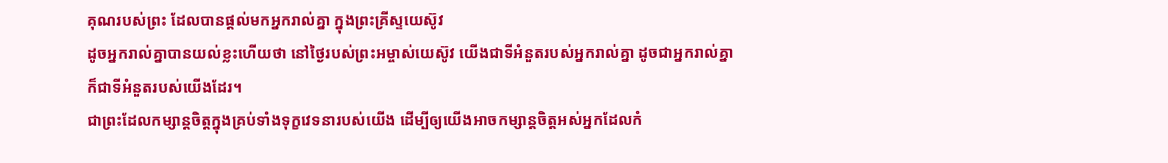គុណរបស់ព្រះ ដែលបានផ្តល់មកអ្នករាល់គ្នា ក្នុងព្រះគ្រីស្ទយេស៊ូវ
ដូចអ្នករាល់គ្នាបានយល់ខ្លះហើយថា នៅថ្ងៃរបស់ព្រះអម្ចាស់យេស៊ូវ យើងជាទីអំនួតរបស់អ្នករាល់គ្នា ដូចជាអ្នករាល់គ្នាក៏ជាទីអំនួតរបស់យើងដែរ។
ជាព្រះដែលកម្សាន្តចិត្តក្នុងគ្រប់ទាំងទុក្ខវេទនារបស់យើង ដើម្បីឲ្យយើងអាចកម្សាន្តចិត្តអស់អ្នកដែលកំ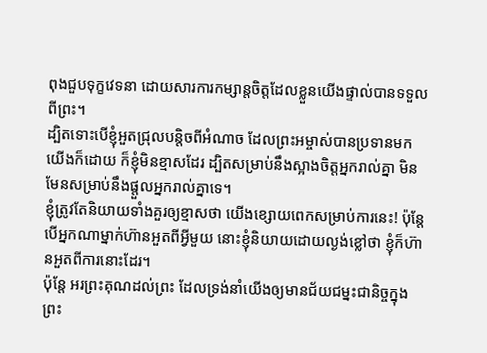ពុងជួបទុក្ខវេទនា ដោយសារការកម្សាន្តចិត្តដែលខ្លួនយើងផ្ទាល់បានទទួលពីព្រះ។
ដ្បិតទោះបើខ្ញុំអួតជ្រុលបន្តិចពីអំណាច ដែលព្រះអម្ចាស់បានប្រទានមកយើងក៏ដោយ ក៏ខ្ញុំមិនខ្មាសដែរ ដ្បិតសម្រាប់នឹងស្អាងចិត្តអ្នករាល់គ្នា មិនមែនសម្រាប់នឹងផ្តួលអ្នករាល់គ្នាទេ។
ខ្ញុំត្រូវតែនិយាយទាំងគួរឲ្យខ្មាសថា យើងខ្សោយពេកសម្រាប់ការនេះ! ប៉ុន្តែ បើអ្នកណាម្នាក់ហ៊ានអួតពីអ្វីមួយ នោះខ្ញុំនិយាយដោយល្ងង់ខ្លៅថា ខ្ញុំក៏ហ៊ានអួតពីការនោះដែរ។
ប៉ុន្ដែ អរព្រះគុណដល់ព្រះ ដែលទ្រង់នាំយើងឲ្យមានជ័យជម្នះជានិច្ចក្នុងព្រះ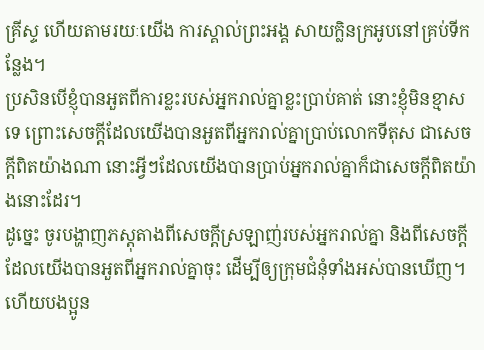គ្រីស្ទ ហើយតាមរយៈយើង ការស្គាល់ព្រះអង្គ សាយក្លិនក្រអូបនៅគ្រប់ទីកន្លែង។
ប្រសិនបើខ្ញុំបានអួតពីការខ្លះរបស់អ្នករាល់គ្នាខ្លះប្រាប់គាត់ នោះខ្ញុំមិនខ្មាសទេ ព្រោះសេចក្តីដែលយើងបានអួតពីអ្នករាល់គ្នាប្រាប់លោកទីតុស ជាសេចក្ដីពិតយ៉ាងណា នោះអ្វីៗដែលយើងបានប្រាប់អ្នករាល់គ្នាក៏ជាសេចក្ដីពិតយ៉ាងនោះដែរ។
ដូច្នេះ ចូរបង្ហាញភស្តុតាងពីសេចក្តីស្រឡាញ់របស់អ្នករាល់គ្នា និងពីសេចក្ដីដែលយើងបានអួតពីអ្នករាល់គ្នាចុះ ដើម្បីឲ្យក្រុមជំនុំទាំងអស់បានឃើញ។
ហើយបងប្អូន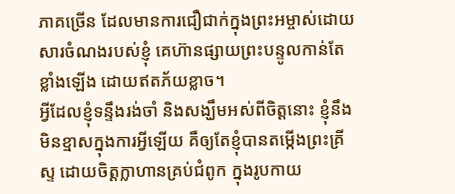ភាគច្រើន ដែលមានការជឿជាក់ក្នុងព្រះអម្ចាស់ដោយសារចំណងរបស់ខ្ញុំ គេហ៊ានផ្សាយព្រះបន្ទូលកាន់តែខ្លាំងឡើង ដោយឥតភ័យខ្លាច។
អ្វីដែលខ្ញុំទន្ទឹងរង់ចាំ និងសង្ឃឹមអស់ពីចិត្តនោះ ខ្ញុំនឹងមិនខ្មាសក្នុងការអ្វីឡើយ គឺឲ្យតែខ្ញុំបានតម្កើងព្រះគ្រីស្ទ ដោយចិត្តក្លាហានគ្រប់ជំពូក ក្នុងរូបកាយ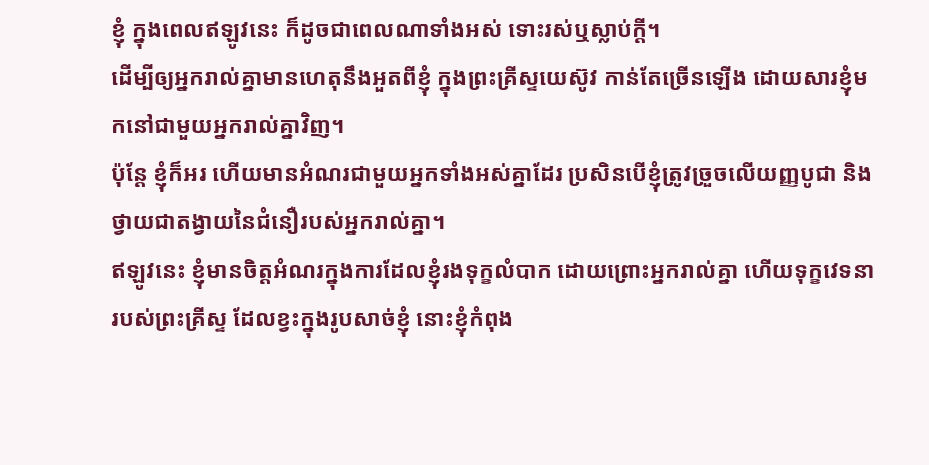ខ្ញុំ ក្នុងពេលឥឡូវនេះ ក៏ដូចជាពេលណាទាំងអស់ ទោះរស់ឬស្លាប់ក្តី។
ដើម្បីឲ្យអ្នករាល់គ្នាមានហេតុនឹងអួតពីខ្ញុំ ក្នុងព្រះគ្រីស្ទយេស៊ូវ កាន់តែច្រើនឡើង ដោយសារខ្ញុំមកនៅជាមួយអ្នករាល់គ្នាវិញ។
ប៉ុន្តែ ខ្ញុំក៏អរ ហើយមានអំណរជាមួយអ្នកទាំងអស់គ្នាដែរ ប្រសិនបើខ្ញុំត្រូវច្រួចលើយញ្ញបូជា និងថ្វាយជាតង្វាយនៃជំនឿរបស់អ្នករាល់គ្នា។
ឥឡូវនេះ ខ្ញុំមានចិត្តអំណរក្នុងការដែលខ្ញុំរងទុក្ខលំបាក ដោយព្រោះអ្នករាល់គ្នា ហើយទុក្ខវេទនារបស់ព្រះគ្រីស្ទ ដែលខ្វះក្នុងរូបសាច់ខ្ញុំ នោះខ្ញុំកំពុង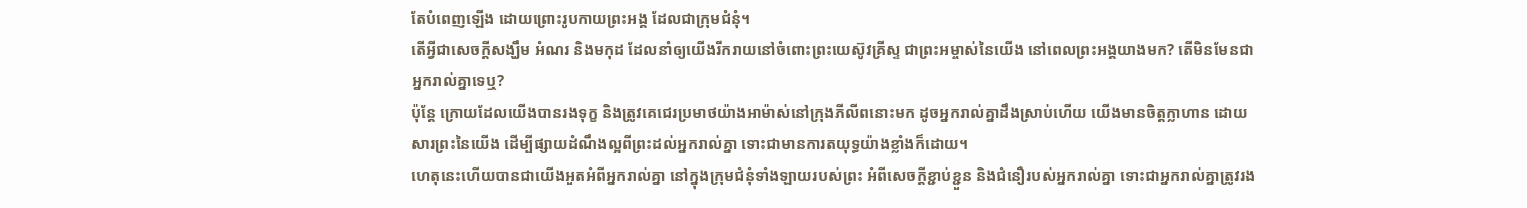តែបំពេញឡើង ដោយព្រោះរូបកាយព្រះអង្គ ដែលជាក្រុមជំនុំ។
តើអ្វីជាសេចក្ដីសង្ឃឹម អំណរ និងមកុដ ដែលនាំឲ្យយើងរីករាយនៅចំពោះព្រះយេស៊ូវគ្រីស្ទ ជាព្រះអម្ចាស់នៃយើង នៅពេលព្រះអង្គយាងមក? តើមិនមែនជាអ្នករាល់គ្នាទេឬ?
ប៉ុន្តែ ក្រោយដែលយើងបានរងទុក្ខ និងត្រូវគេជេរប្រមាថយ៉ាងអាម៉ាស់នៅក្រុងភីលីពនោះមក ដូចអ្នករាល់គ្នាដឹងស្រាប់ហើយ យើងមានចិត្តក្លាហាន ដោយសារព្រះនៃយើង ដើម្បីផ្សាយដំណឹងល្អពីព្រះដល់អ្នករាល់គ្នា ទោះជាមានការតយុទ្ធយ៉ាងខ្លាំងក៏ដោយ។
ហេតុនេះហើយបានជាយើងអួតអំពីអ្នករាល់គ្នា នៅក្នុងក្រុមជំនុំទាំងឡាយរបស់ព្រះ អំពីសេចក្ដីខ្ជាប់ខ្ជួន និងជំនឿរបស់អ្នករាល់គ្នា ទោះជាអ្នករាល់គ្នាត្រូវរង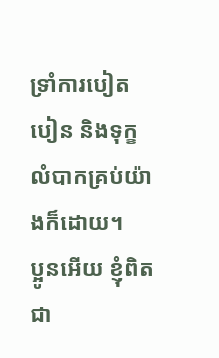ទ្រាំការបៀតបៀន និងទុក្ខលំបាកគ្រប់យ៉ាងក៏ដោយ។
ប្អូនអើយ ខ្ញុំពិតជា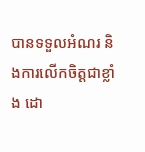បានទទួលអំណរ និងការលើកចិត្តជាខ្លាំង ដោ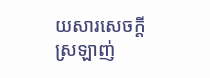យសារសេចក្ដីស្រឡាញ់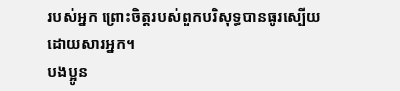របស់អ្នក ព្រោះចិត្តរបស់ពួកបរិសុទ្ធបានធូរស្បើយដោយសារអ្នក។
បងប្អូន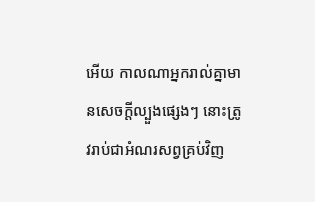អើយ កាលណាអ្នករាល់គ្នាមានសេចក្តីល្បួងផ្សេងៗ នោះត្រូវរាប់ជាអំណរសព្វគ្រប់វិញ